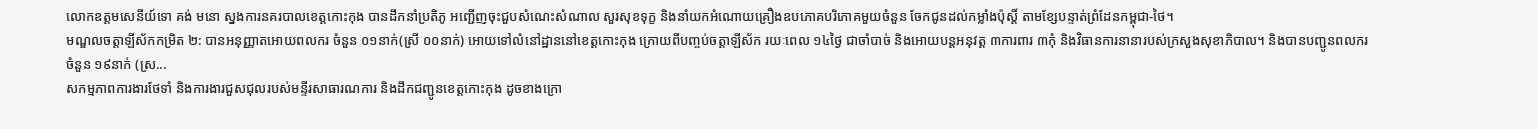លោកឧត្តមសេនីយ៍ទោ គង់ មនោ ស្នងការនគរបាលខេត្តកោះកុង បានដឹកនាំប្រតិភូ អញ្ជើញចុះជួបសំណេះសំណាល សួរសុខទុក្ខ និងនាំយកអំណោយគ្រឿងឧបភោគបរិភោគមួយចំនួន ចែកជូនដល់កម្លាំងប៉ុស្តិ៍ តាមខ្សែបន្ទាត់ព្រំដែនកម្ពុជា-ថៃ។
មណ្ឌលចត្តាឡីស័កកម្រិត ២: បានអនុញ្ញាតអោយពលករ ចំនួន ០១នាក់(ស្រី ០០នាក់) អោយទៅលំនៅដ្ឋាននៅខេត្តកោះកុង ក្រោយពីបញ្ចប់ចត្តាឡីស័ក រយៈពេល ១៤ថ្ងៃ ជាចាំបាច់ និងអោយបន្តអនុវត្ត ៣ការពារ ៣កុំ និងវិធានការនានារបស់ក្រសួងសុខាភិបាល។ និងបានបញ្ជូនពលករ ចំនួន ១៩នាក់ (ស្រ...
សកម្មភាពការងារថែទាំ និងការងារជួសជុលរបស់មន្ទីរសាធារណការ និងដឹកជញ្ជូនខេត្តកោះកុង ដូចខាងក្រោ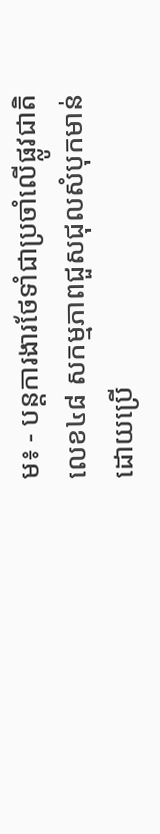ម៖ ⁃ បន្តការងារថែទាំជាប្រចាំលើផ្លូវជាតិលេខ៤៨ សកម្មភាពជួសជុលសំបុកមាន់ដោយប្រើ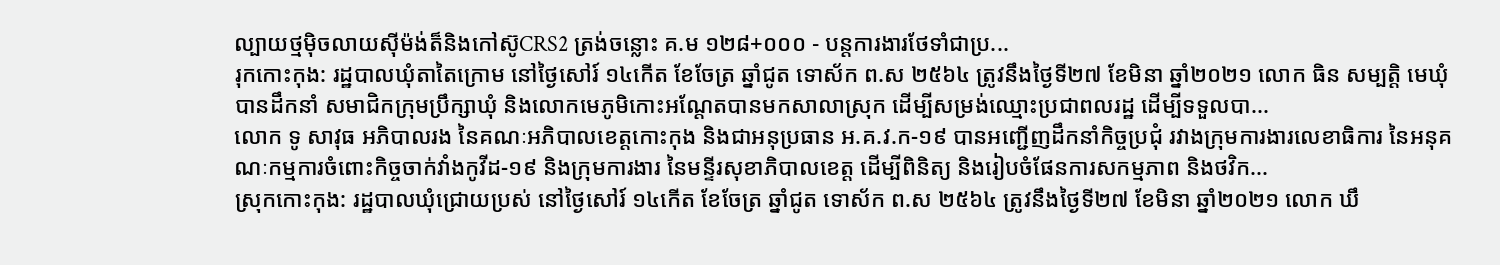ល្បាយថ្មម៉ិចលាយស៊ីម៉ង់ត៏និងកៅស៊ូCRS2 ត្រង់ចន្លោះ គ.ម ១២៨+០០០ ⁃ បន្តការងារថែទាំជាប្រ...
រុកកោះកុង: រដ្ឋបាលឃុំតាតៃក្រោម នៅថ្ងៃសៅរ៍ ១៤កើត ខែចែត្រ ឆ្នាំជូត ទោស័ក ព.ស ២៥៦៤ ត្រូវនឹងថ្ងៃទី២៧ ខែមិនា ឆ្នាំ២០២១ លោក ធិន សម្បត្តិ មេឃុំ បានដឹកនាំ សមាជិកក្រុមប្រឹក្សាឃុំ និងលោកមេភូមិកោះអណ្តែតបានមកសាលាស្រុក ដើម្បីសម្រង់ឈ្មោះប្រជាពលរដ្ឋ ដើម្បីទទួលបា...
លោក ទូ សាវុធ អភិបាលរង នៃគណៈអភិបាលខេត្តកោះកុង និងជាអនុប្រធាន អ.គ.វ.ក-១៩ បានអញ្ជើញដឹកនាំកិច្ចប្រជុំ រវាងក្រុមការងារលេខាធិការ នៃអនុគណៈកម្មការចំពោះកិច្ចចាក់វាំងកូវីដ-១៩ និងក្រុមការងារ នៃមន្ទីរសុខាភិបាលខេត្ត ដើម្បីពិនិត្យ និងរៀបចំផែនការសកម្មភាព និងថវិក...
ស្រុកកោះកុង: រដ្ឋបាលឃុំជ្រោយប្រស់ នៅថ្ងៃសៅរ៍ ១៤កើត ខែចែត្រ ឆ្នាំជូត ទោស័ក ព.ស ២៥៦៤ ត្រូវនឹងថ្ងៃទី២៧ ខែមិនា ឆ្នាំ២០២១ លោក ឃឹ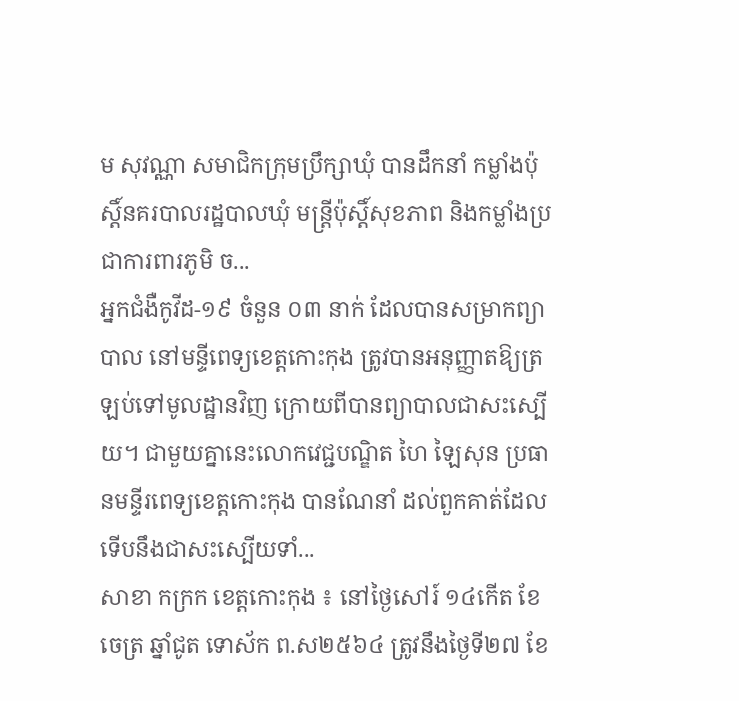ម សុវណ្ណា សមាជិកក្រុមប្រឹក្សាឃុំ បានដឹកនាំ កម្លាំងប៉ុស្តិ៍នគរបាលរដ្ឋបាលឃុំ មន្ត្រីប៉ុស្តិ៍សុខភាព និងកម្លាំងប្រជាការពារភូមិ ច...
អ្នកជំងឺកូវីដ-១៩ ចំនួន ០៣ នាក់ ដែលបានសម្រាកព្យាបាល នៅមន្ទីពេទ្យខេត្តកោះកុង ត្រូវបានអនុញ្ញាតឱ្យត្រឡប់ទៅមូលដ្ឋានវិញ ក្រោយពីបានព្យាបាលជាសះស្បើយ។ ជាមួយគ្នានេះលោកវេជ្ជបណ្ឌិត ហៃ ឡៃសុន ប្រធានមន្ទីរពេទ្យខេត្តកោះកុង បានណែនាំ ដល់ពួកគាត់ដែលទើបនឹងជាសះស្បើយទាំ...
សាខា កក្រក ខេត្តកោះកុង ៖ នៅថ្ងៃសៅរ៍ ១៤កើត ខែចេត្រ ឆ្នាំជូត ទោស័ក ព.ស២៥៦៤ ត្រូវនឹងថ្ងៃទី២៧ ខែ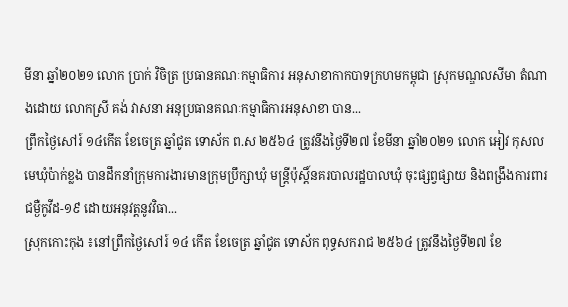មីនា ឆ្នាំ២០២១ លោក ប្រាក់ វិចិត្រ ប្រធានគណៈកម្មាធិការ អនុសាខាកាកបាទក្រហមកម្ពុជា ស្រុកមណ្ឌលសីមា តំណាងដោយ លោកស្រី គង់ វាសនា អនុប្រធានគណៈកម្មាធិការអនុសាខា បាន...
ព្រឹកថ្ងៃសៅរ៍ ១៤កើត ខែចេត្រ ឆ្នាំជូត ទោស័ក ព.ស ២៥៦៤ ត្រូវនឹងថ្ងៃទី២៧ ខែមីនា ឆ្នាំ២០២១ លោក អៀវ កុសល មេឃុំប៉ាក់ខ្លង បានដឹកនាំក្រុមការងារមានក្រុមប្រឹក្សាឃុំ មន្រ្តីប៉ុស្តិ៍នគរបាលរដ្ឋបាលឃុំ ចុះផ្សព្វផ្សាយ និងពង្រឹងការពារជម្ងឺកូវីដ-១៩ ដោយអនុវត្តនូវវិធា...
ស្រុកកោះកុង ៖នៅព្រឹកថ្ងៃសៅរ៍ ១៤ កើត ខែចេត្រ ឆ្នាំជូត ទោស័ក ពុទ្ធសករាជ ២៥៦៤ ត្រូវនឹងថ្ងៃទី២៧ ខែ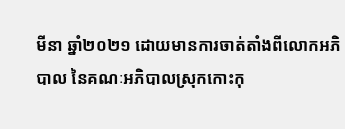មីនា ឆ្នាំ២០២១ ដោយមានការចាត់តាំងពីលោកអភិបាល នៃគណៈអភិបាលស្រុកកោះកុ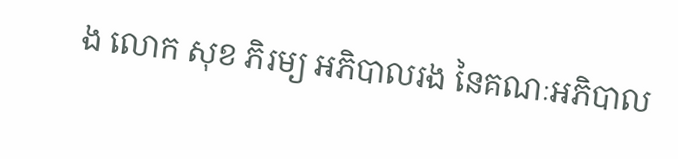ង លោក សុខ ភិរម្យ អភិបាលរង នៃគណៈអភិបាល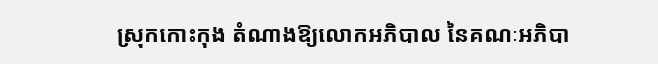ស្រុកកោះកុង តំណាងឱ្យលោកអភិបាល នៃគណៈអភិបា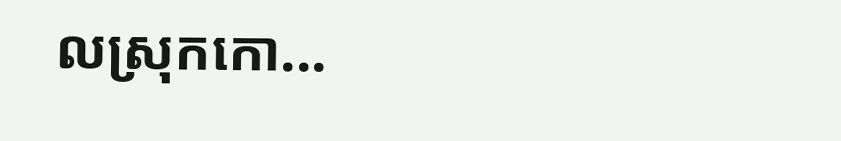លស្រុកកោ...